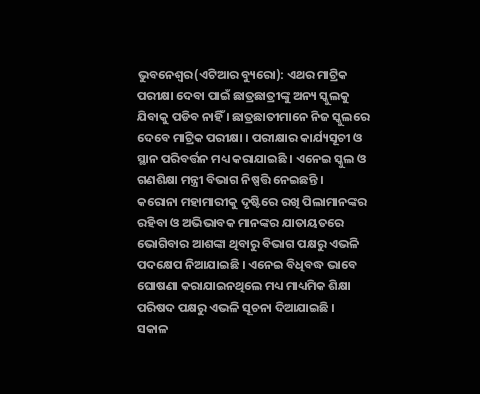ଭୁବନେଶ୍ୱର(ଏଟିଆର ବ୍ୟୁରୋ): ଏଥର ମାଟ୍ରିକ ପରୀକ୍ଷା ଦେବା ପାଇଁ ଛାତ୍ରଛାତ୍ରୀଙ୍କୁ ଅନ୍ୟ ସ୍କୁଲକୁ ଯିବାକୁ ପଡିବ ନାହିଁ । ଛାତ୍ରଛାତୀମାନେ ନିଜ ସ୍କୁଲରେ ଦେବେ ମାଟ୍ରିକ ପରୀକ୍ଷା । ପରୀକ୍ଷାର କାର୍ଯ୍ୟସୂଚୀ ଓ ସ୍ଥାନ ପରିବର୍ତ୍ତନ ମଧ୍ୟ କରାଯାଇଛି । ଏନେଇ ସ୍କୁଲ ଓ ଗଣଶିକ୍ଷା ମନ୍ତ୍ରୀ ବିଭାଗ ନିଷ୍ପତ୍ତି ନେଇଛନ୍ତି ।
କରୋନା ମହାମାରୀକୁ ଦୃଷ୍ଟିରେ ରଖି ପିଲାମାନଙ୍କର ରହିବା ଓ ଅଭିଭାବକ ମାନଙ୍କର ଯାତାୟତରେ ଭୋଗିବାର ଆଶଙ୍କା ଥିବାରୁ ବିଭାଗ ପକ୍ଷରୁ ଏଭଳି ପଦକ୍ଷେପ ନିଆଯାଇଛି । ଏନେଇ ବିଧିବଦ୍ଧ ଭାବେ ଘୋଷଣା କରାଯାଇନଥିଲେ ମଧ୍ୟ ମାଧ୍ୟମିକ ଶିକ୍ଷା ପରିଷଦ ପକ୍ଷରୁ ଏଭଳି ସୂଚନା ଦିଆଯାଇଛି ।
ସକାଳ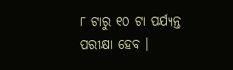୮ ଟାରୁ ୧୦ ଟା ପର୍ଯ୍ୟନ୍ତ ପରୀକ୍ଷା ହେବ ।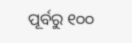ପୂର୍ବରୁ ୧୦୦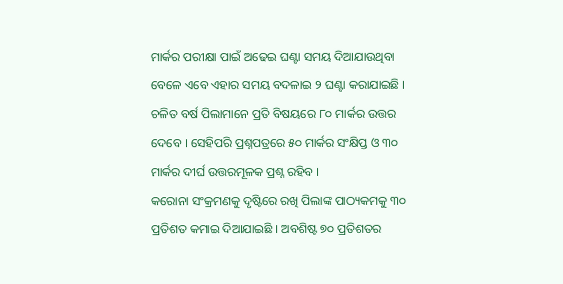ମାର୍କର ପରୀକ୍ଷା ପାଇଁ ଅଢେଇ ଘଣ୍ଟା ସମୟ ଦିଆଯାଉଥିବା ବେଳେ ଏବେ ଏହାର ସମୟ ବଦଳାଇ ୨ ଘଣ୍ଟା କରାଯାଇଛି । ଚଳିତ ବର୍ଷ ପିଲାମାନେ ପ୍ରତି ବିଷୟରେ ୮୦ ମାର୍କର ଉତ୍ତର ଦେବେ । ସେହିପରି ପ୍ରଶ୍ନପତ୍ରରେ ୫୦ ମାର୍କର ସଂକ୍ଷିପ୍ତ ଓ ୩୦ ମାର୍କର ଦୀର୍ଘ ଉତ୍ତରମୂଳକ ପ୍ରଶ୍ନ ରହିବ ।
କରୋନା ସଂକ୍ରମଣକୁ ଦୃଷ୍ଟିରେ ରଖି ପିଲାଙ୍କ ପାଠ୍ୟକମକୁ ୩୦ ପ୍ରତିଶତ କମାଇ ଦିଆଯାଇଛି । ଅବଶିଷ୍ଟ ୭୦ ପ୍ରତିଶତର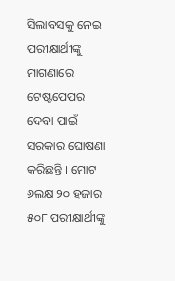ସିଲାବସକୁ ନେଇ ପରୀକ୍ଷାର୍ଥୀଙ୍କୁ ମାଗଣାରେ ଟେଷ୍ଟପେପର ଦେବା ପାଇଁ ସରକାର ଘୋଷଣା କରିଛନ୍ତି । ମୋଟ ୬ଲକ୍ଷ ୨୦ ହଜାର ୫୦୮ ପରୀକ୍ଷାର୍ଥୀଙ୍କୁ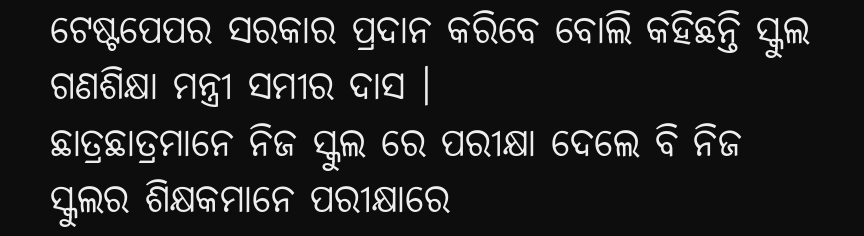ଟେଷ୍ଟପେପର ସରକାର ପ୍ରଦାନ କରିବେ ବୋଲି କହିଛନ୍ତି ସ୍କୁଲ ଗଣଶିକ୍ଷା ମନ୍ତ୍ରୀ ସମୀର ଦାସ ।
ଛାତ୍ରଛାତ୍ରମାନେ ନିଜ ସ୍କୁଲ ରେ ପରୀକ୍ଷା ଦେଲେ ବି ନିଜ ସ୍କୁଲର ଶିକ୍ଷକମାନେ ପରୀକ୍ଷାରେ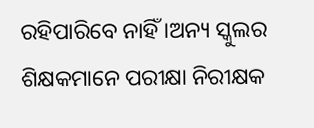ରହିପାରିବେ ନାହିଁ ।ଅନ୍ୟ ସ୍କୁଲର ଶିକ୍ଷକମାନେ ପରୀକ୍ଷା ନିରୀକ୍ଷକ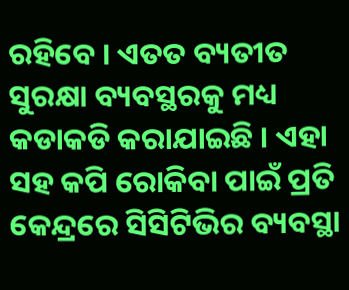ରହିବେ । ଏତତ ବ୍ୟତୀତ ସୁରକ୍ଷା ବ୍ୟବସ୍ଥରକୁ ମଧ୍ୟ କଡାକଡି କରାଯାଇଛି । ଏହା ସହ କପି ରୋକିବା ପାଇଁ ପ୍ରତି କେନ୍ଦ୍ରରେ ସିସିଟିଭିର ବ୍ୟବସ୍ଥା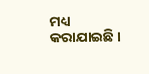ମଧ୍ୟ କରାଯାଇଛି ।